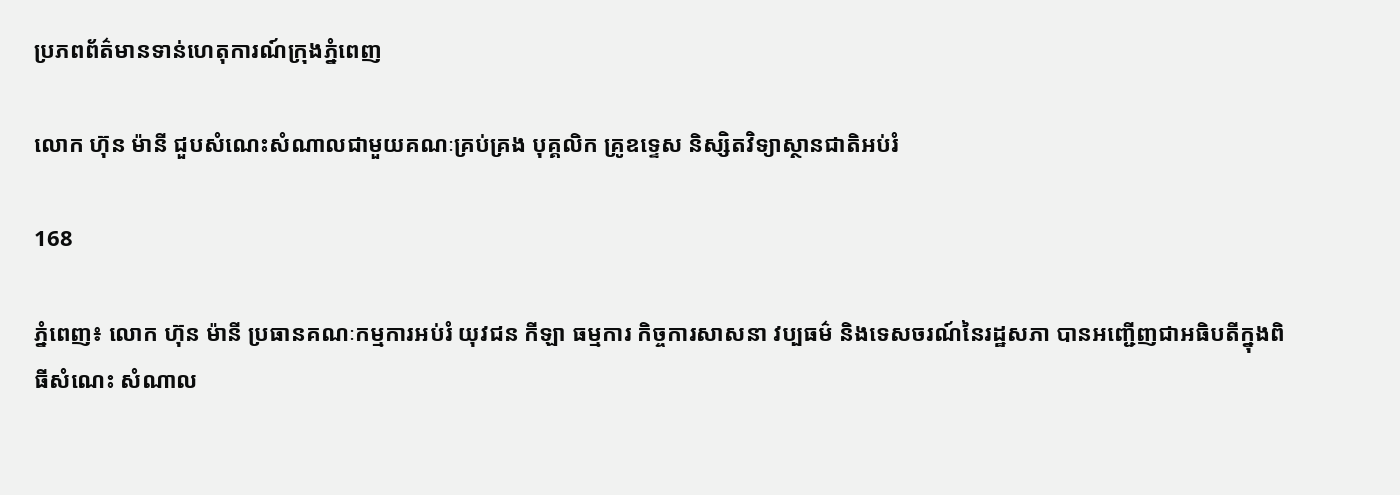ប្រភពព័ត៌មានទាន់ហេតុការណ៍ក្រុងភ្នំពេញ

លោក ហ៊ុន ម៉ានី ជួបសំណេះសំណាលជាមួយគណៈគ្រប់គ្រង បុគ្គលិក គ្រូឧទ្ទេស និស្សិតវិទ្យាស្ថានជាតិអប់រំ

168

ភ្នំពេញ៖ លោក ហ៊ុន ម៉ានី ប្រធានគណៈកម្មការអប់រំ យុវជន កីឡា ធម្មការ កិច្ចការសាសនា វប្បធម៌ និងទេសចរណ៍នៃរដ្ឋសភា បានអញ្ជើញជាអធិបតីក្នុងពិធីសំណេះ សំណាល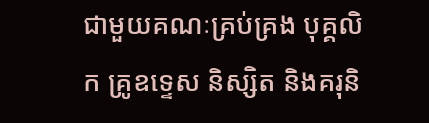ជាមួយគណៈគ្រប់គ្រង បុគ្គលិក គ្រូឧទ្ទេស និស្សិត និងគរុនិ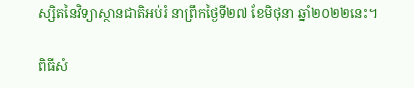ស្សិតនៃវិទ្យាស្ថានជាតិអប់រំ នាព្រឹកថ្ងៃទី២៧ ខែមិថុនា ឆ្នាំ២០២២នេះ។

ពិធីសំ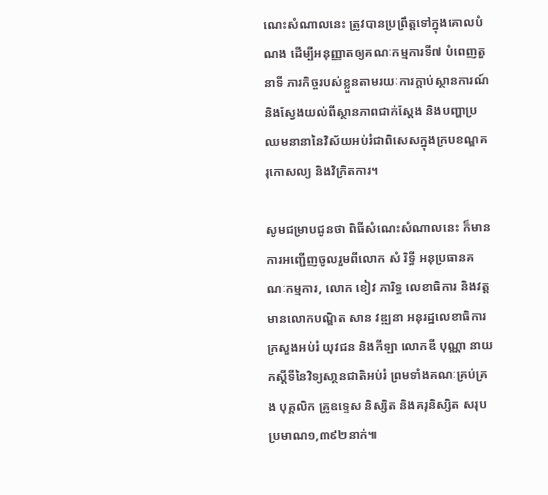ណេះសំណាលនេះ ត្រូវបានប្រព្រឹត្តទៅក្នុងគោលបំណង ដើម្បីអនុញ្ញាតឲ្យគណៈកម្មការទី៧ បំពេញតួនាទី ភារកិច្ចរបស់ខ្លួនតាមរយៈការក្តាប់ស្ថានការណ៍ និងស្វែងយល់ពីស្ថានភាពជាក់ស្តែង និងបញ្ហាប្រឈមនានានៃវិស័យអប់រំជាពិសេសក្នុងក្របខណ្ឌគរុកោសល្យ និងវិក្រិតការ។

សូមជម្រាបជូនថា ពិធីសំណេះសំណាលនេះ ក៏មានការអញ្ជើញចូលរួមពីលោក សំ រិទ្ធី អនុប្រធានគណៈកម្មការ, លោក ខៀវ ភារិទ្ធ លេខាធិការ និងវត្តមានលោកបណ្ឌិត សាន វឌ្ឍនា អនុរដ្ឋលេខាធិការក្រសួងអប់រំ យុវជន និងកីឡា លោកឌី បុណ្ណា នាយកស្តីទីនៃវិទ្យសា្ថនជាតិអប់រំ ព្រមទាំងគណៈគ្រប់គ្រង បុគ្គលិក គ្រូឧទ្ទេស និស្សិត និងគរុនិស្សិត សរុបប្រមាណ១,៣៩២នាក់៕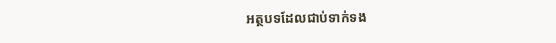អត្ថបទដែលជាប់ទាក់ទង